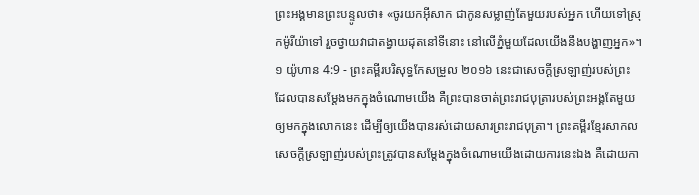ព្រះអង្គមានព្រះបន្ទូលថា៖ «ចូរយកអ៊ីសាក ជាកូនសម្លាញ់តែមួយរបស់អ្នក ហើយទៅស្រុកម៉ូរីយ៉ាទៅ រួចថ្វាយវាជាតង្វាយដុតនៅទីនោះ នៅលើភ្នំមួយដែលយើងនឹងបង្ហាញអ្នក»។
១ យ៉ូហាន 4:9 - ព្រះគម្ពីរបរិសុទ្ធកែសម្រួល ២០១៦ នេះជាសេចក្ដីស្រឡាញ់របស់ព្រះ ដែលបានសម្តែងមកក្នុងចំណោមយើង គឺព្រះបានចាត់ព្រះរាជបុត្រារបស់ព្រះអង្គតែមួយឲ្យមកក្នុងលោកនេះ ដើម្បីឲ្យយើងបានរស់ដោយសារព្រះរាជបុត្រា។ ព្រះគម្ពីរខ្មែរសាកល សេចក្ដីស្រឡាញ់របស់ព្រះត្រូវបានសម្ដែងក្នុងចំណោមយើងដោយការនេះឯង គឺដោយកា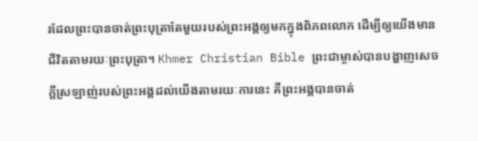រដែលព្រះបានចាត់ព្រះបុត្រាតែមួយរបស់ព្រះអង្គឲ្យមកក្នុងពិភពលោក ដើម្បីឲ្យយើងមានជីវិតតាមរយៈព្រះបុត្រា។ Khmer Christian Bible ព្រះជាម្ចាស់បានបង្ហាញសេចក្ដីស្រឡាញ់របស់ព្រះអង្គដល់យើងតាមរយៈការនេះ គឺព្រះអង្គបានចាត់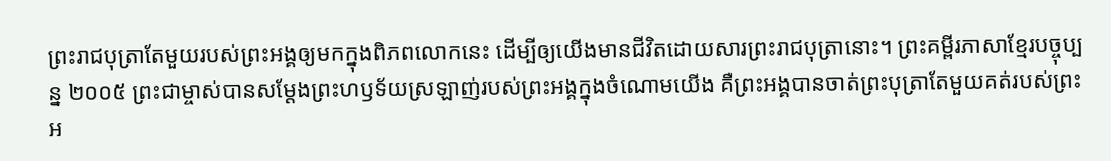ព្រះរាជបុត្រាតែមួយរបស់ព្រះអង្គឲ្យមកក្នុងពិភពលោកនេះ ដើម្បីឲ្យយើងមានជីវិតដោយសារព្រះរាជបុត្រានោះ។ ព្រះគម្ពីរភាសាខ្មែរបច្ចុប្បន្ន ២០០៥ ព្រះជាម្ចាស់បានសម្តែងព្រះហឫទ័យស្រឡាញ់របស់ព្រះអង្គក្នុងចំណោមយើង គឺព្រះអង្គបានចាត់ព្រះបុត្រាតែមួយគត់របស់ព្រះអ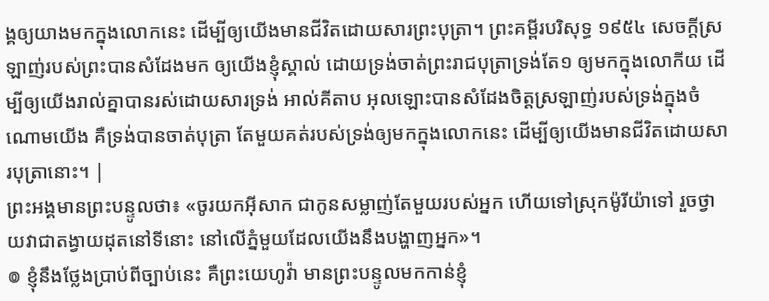ង្គឲ្យយាងមកក្នុងលោកនេះ ដើម្បីឲ្យយើងមានជីវិតដោយសារព្រះបុត្រា។ ព្រះគម្ពីរបរិសុទ្ធ ១៩៥៤ សេចក្ដីស្រឡាញ់របស់ព្រះបានសំដែងមក ឲ្យយើងខ្ញុំស្គាល់ ដោយទ្រង់ចាត់ព្រះរាជបុត្រាទ្រង់តែ១ ឲ្យមកក្នុងលោកីយ ដើម្បីឲ្យយើងរាល់គ្នាបានរស់ដោយសារទ្រង់ អាល់គីតាប អុលឡោះបានសំដែងចិត្តស្រឡាញ់របស់ទ្រង់ក្នុងចំណោមយើង គឺទ្រង់បានចាត់បុត្រា តែមួយគត់របស់ទ្រង់ឲ្យមកក្នុងលោកនេះ ដើម្បីឲ្យយើងមានជីវិតដោយសារបុត្រានោះ។ |
ព្រះអង្គមានព្រះបន្ទូលថា៖ «ចូរយកអ៊ីសាក ជាកូនសម្លាញ់តែមួយរបស់អ្នក ហើយទៅស្រុកម៉ូរីយ៉ាទៅ រួចថ្វាយវាជាតង្វាយដុតនៅទីនោះ នៅលើភ្នំមួយដែលយើងនឹងបង្ហាញអ្នក»។
៙ ខ្ញុំនឹងថ្លែងប្រាប់ពីច្បាប់នេះ គឺព្រះយេហូវ៉ា មានព្រះបន្ទូលមកកាន់ខ្ញុំ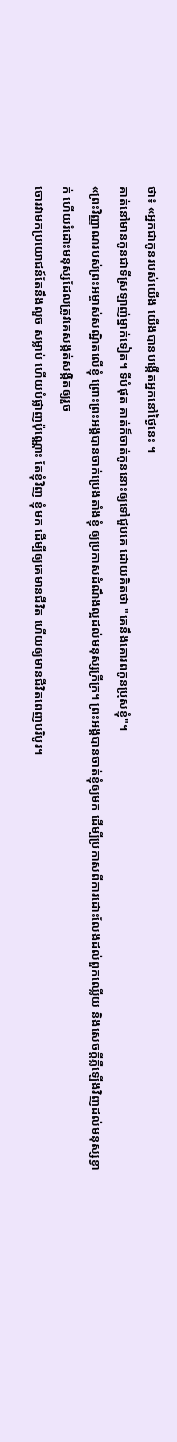ថា៖ «អ្នកជាកូនរបស់យើង យើងបានបង្កើតអ្នកនៅថ្ងៃនេះ ។
គាត់នៅមានកូនជាទីស្រឡាញ់ម្នាក់ទៀត។ ទីបំផុត គាត់ក៏ចាត់កូននោះឲ្យទៅជួបគេ ដោយគិតថា "គេនឹងគោរពកូនប្រុសខ្ញុំ"។
«ព្រះវិញ្ញាណរបស់ព្រះអម្ចាស់សណ្ឋិតលើខ្ញុំ ព្រោះព្រះអង្គបានចាក់ប្រេងតាំងខ្ញុំ ឲ្យប្រកាសដំណឹងល្អដល់មនុស្សក្រីក្រ។ ព្រះអង្គបានចាត់ខ្ញុំឲ្យមក ដើម្បីប្រកាសពីការដោះលែងដល់ពួកឈ្លើយ និងសេចក្តីភ្លឺឡើងវិញដល់មនុស្សខ្វាក់ ហើយរំដោះមនុស្សដែលត្រូវគេសង្កត់សង្កិតឲ្យរួច
ចោរវាមកប្រយោជន៍តែនឹងលួច សម្លាប់ ហើយបំផ្លាញប៉ុណ្ណោះ តែខ្ញុំវិញ ខ្ញុំមក ដើម្បីឲ្យគេមានជីវិត ហើយឲ្យមានជីវិតពេញបរិបូរ។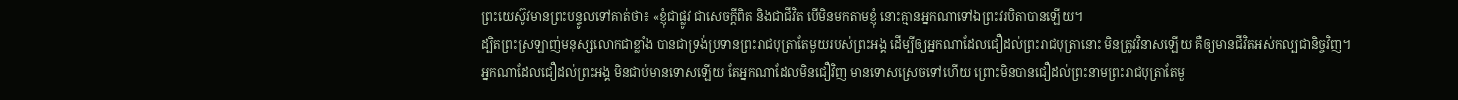ព្រះយេស៊ូវមានព្រះបន្ទូលទៅគាត់ថា៖ «ខ្ញុំជាផ្លូវ ជាសេចក្តីពិត និងជាជីវិត បើមិនមកតាមខ្ញុំ នោះគ្មានអ្នកណាទៅឯព្រះវរបិតាបានឡើយ។
ដ្បិតព្រះស្រឡាញ់មនុស្សលោកជាខ្លាំង បានជាទ្រង់ប្រទានព្រះរាជបុត្រាតែមួយរបស់ព្រះអង្គ ដើម្បីឲ្យអ្នកណាដែលជឿដល់ព្រះរាជបុត្រានោះ មិនត្រូវវិនាសឡើយ គឺឲ្យមានជីវិតអស់កល្បជានិច្ចវិញ។
អ្នកណាដែលជឿដល់ព្រះអង្គ មិនជាប់មានទោសឡើយ តែអ្នកណាដែលមិនជឿវិញ មានទោសស្រេចទៅហើយ ព្រោះមិនបានជឿដល់ព្រះនាមព្រះរាជបុត្រាតែមួ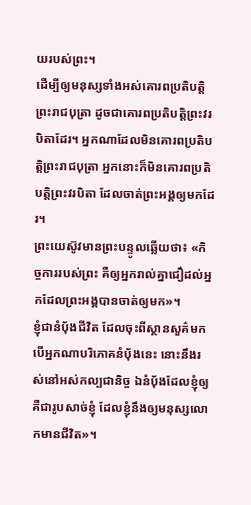យរបស់ព្រះ។
ដើម្បីឲ្យមនុស្សទាំងអស់គោរពប្រតិបត្តិព្រះរាជបុត្រា ដូចជាគោរពប្រតិបត្តិព្រះវរបិតាដែរ។ អ្នកណាដែលមិនគោរពប្រតិបត្តិព្រះរាជបុត្រា អ្នកនោះក៏មិនគោរពប្រតិបត្តិព្រះវរបិតា ដែលចាត់ព្រះអង្គឲ្យមកដែរ។
ព្រះយេស៊ូវមានព្រះបន្ទូលឆ្លើយថា៖ «កិច្ចការរបស់ព្រះ គឺឲ្យអ្នករាល់គ្នាជឿដល់អ្នកដែលព្រះអង្គបានចាត់ឲ្យមក»។
ខ្ញុំជានំបុ័ងជីវិត ដែលចុះពីស្ថានសួគ៌មក បើអ្នកណាបរិភោគនំបុ័ងនេះ នោះនឹងរស់នៅអស់កល្បជានិច្ច ឯនំបុ័ងដែលខ្ញុំឲ្យ គឺជារូបសាច់ខ្ញុំ ដែលខ្ញុំនឹងឲ្យមនុស្សលោកមានជីវិត»។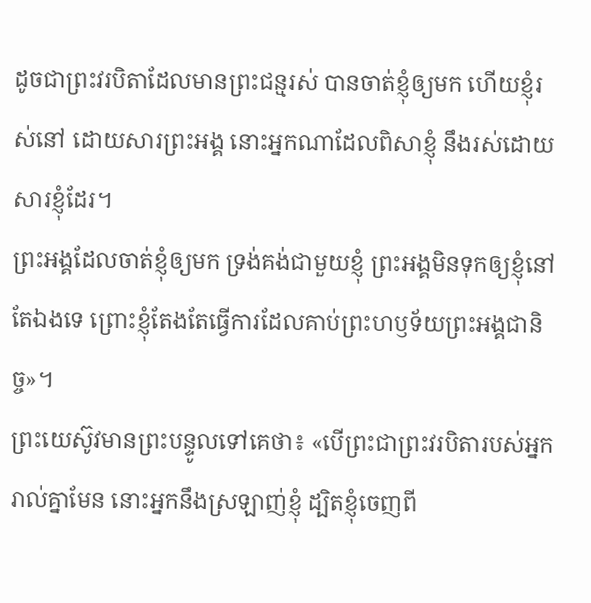ដូចជាព្រះវរបិតាដែលមានព្រះជន្មរស់ បានចាត់ខ្ញុំឲ្យមក ហើយខ្ញុំរស់នៅ ដោយសារព្រះអង្គ នោះអ្នកណាដែលពិសាខ្ញុំ នឹងរស់ដោយសារខ្ញុំដែរ។
ព្រះអង្គដែលចាត់ខ្ញុំឲ្យមក ទ្រង់គង់ជាមួយខ្ញុំ ព្រះអង្គមិនទុកឲ្យខ្ញុំនៅតែឯងទេ ព្រោះខ្ញុំតែងតែធ្វើការដែលគាប់ព្រះហឫទ័យព្រះអង្គជានិច្ច»។
ព្រះយេស៊ូវមានព្រះបន្ទូលទៅគេថា៖ «បើព្រះជាព្រះវរបិតារបស់អ្នករាល់គ្នាមែន នោះអ្នកនឹងស្រឡាញ់ខ្ញុំ ដ្បិតខ្ញុំចេញពី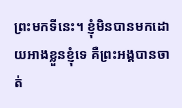ព្រះមកទីនេះ។ ខ្ញុំមិនបានមកដោយអាងខ្លួនខ្ញុំទេ គឺព្រះអង្គបានចាត់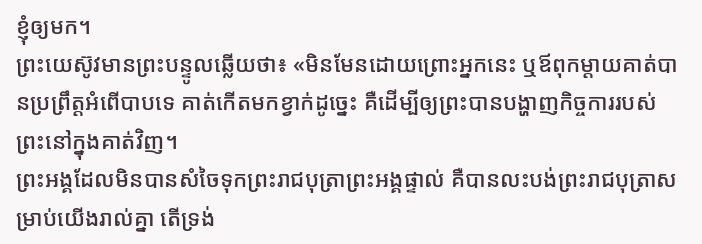ខ្ញុំឲ្យមក។
ព្រះយេស៊ូវមានព្រះបន្ទូលឆ្លើយថា៖ «មិនមែនដោយព្រោះអ្នកនេះ ឬឪពុកម្តាយគាត់បានប្រព្រឹត្តអំពើបាបទេ គាត់កើតមកខ្វាក់ដូច្នេះ គឺដើម្បីឲ្យព្រះបានបង្ហាញកិច្ចការរបស់ព្រះនៅក្នុងគាត់វិញ។
ព្រះអង្គដែលមិនបានសំចៃទុកព្រះរាជបុត្រាព្រះអង្គផ្ទាល់ គឺបានលះបង់ព្រះរាជបុត្រាសម្រាប់យើងរាល់គ្នា តើទ្រង់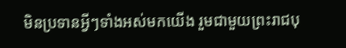មិនប្រទានអ្វីៗទាំងអស់មកយើង រួមជាមួយព្រះរាជបុ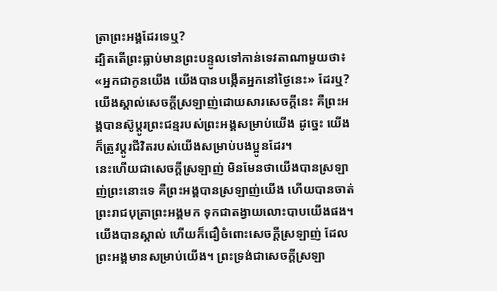ត្រាព្រះអង្គដែរទេឬ?
ដ្បិតតើព្រះធ្លាប់មានព្រះបន្ទូលទៅកាន់ទេវតាណាមួយថា៖ «អ្នកជាកូនយើង យើងបានបង្កើតអ្នកនៅថ្ងៃនេះ» ដែរឬ?
យើងស្គាល់សេចក្ដីស្រឡាញ់ដោយសារសេចក្ដីនេះ គឺព្រះអង្គបានស៊ូប្តូរព្រះជន្មរបស់ព្រះអង្គសម្រាប់យើង ដូច្នេះ យើងក៏ត្រូវប្តូរជីវិតរបស់យើងសម្រាប់បងប្អូនដែរ។
នេះហើយជាសេចក្ដីស្រឡាញ់ មិនមែនថាយើងបានស្រឡាញ់ព្រះនោះទេ គឺព្រះអង្គបានស្រឡាញ់យើង ហើយបានចាត់ព្រះរាជបុត្រាព្រះអង្គមក ទុកជាតង្វាយលោះបាបយើងផង។
យើងបានស្គាល់ ហើយក៏ជឿចំពោះសេចក្ដីស្រឡាញ់ ដែលព្រះអង្គមានសម្រាប់យើង។ ព្រះទ្រង់ជាសេចក្ដីស្រឡា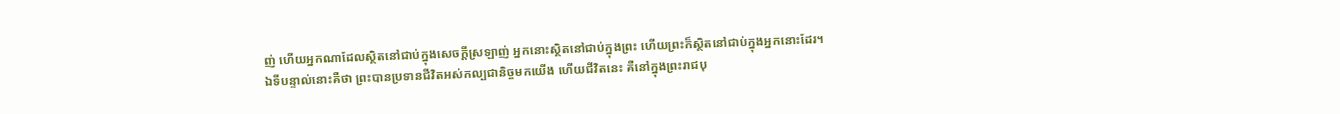ញ់ ហើយអ្នកណាដែលស្ថិតនៅជាប់ក្នុងសេចក្ដីស្រឡាញ់ អ្នកនោះស្ថិតនៅជាប់ក្នុងព្រះ ហើយព្រះក៏ស្ថិតនៅជាប់ក្នុងអ្នកនោះដែរ។
ឯទីបន្ទាល់នោះគឺថា ព្រះបានប្រទានជីវិតអស់កល្បជានិច្ចមកយើង ហើយជីវិតនេះ គឺនៅក្នុងព្រះរាជបុ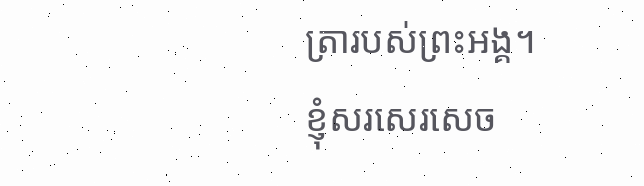ត្រារបស់ព្រះអង្គ។
ខ្ញុំសរសេរសេច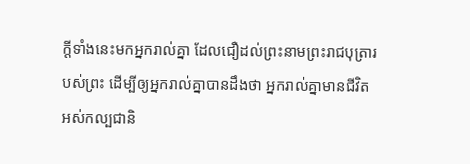ក្ដីទាំងនេះមកអ្នករាល់គ្នា ដែលជឿដល់ព្រះនាមព្រះរាជបុត្រារបស់ព្រះ ដើម្បីឲ្យអ្នករាល់គ្នាបានដឹងថា អ្នករាល់គ្នាមានជីវិតអស់កល្បជានិ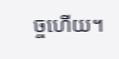ច្ចហើយ។